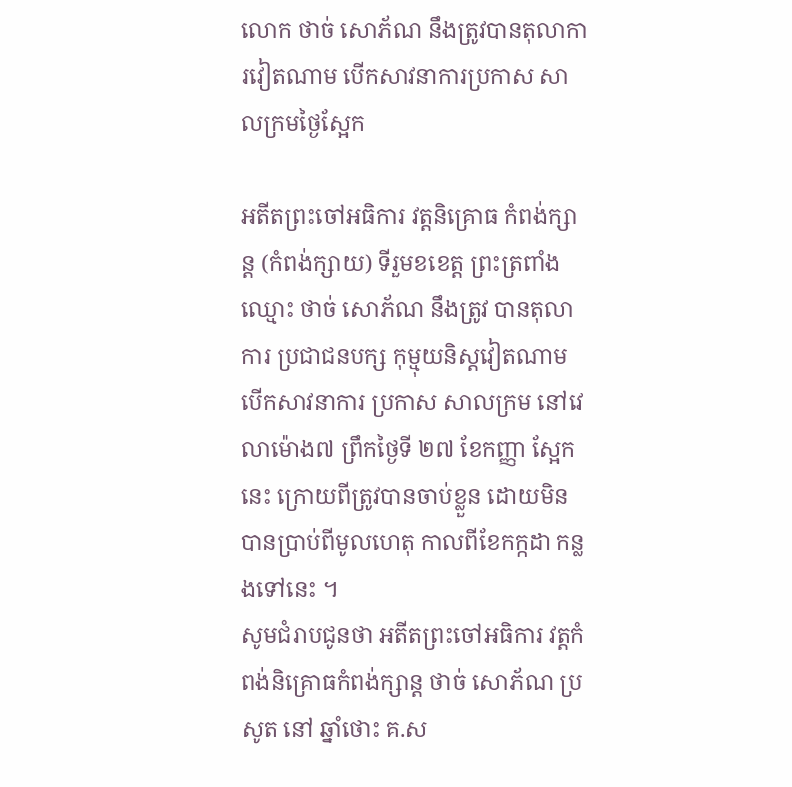លោក ថាច់ សោភ័ណ នឹងត្រូវបានតុលាការវៀតណាម បើកសាវនាការប្រកាស សាលក្រមថ្ងៃស្អែក

អតីតព្រះចៅអធិការ វត្តនិគ្រោធ កំពង់ក្សាន្ត (កំពង់ក្សាយ) ទីរួមខខេត្ត ព្រះត្រពាំង ឈ្មោះ ថាច់ សោភ័ណ នឹងត្រូវ បានតុលាការ ប្រជាជនបក្ស កុម្មុយនិស្តវៀតណាម បើកសាវនាការ ប្រកាស សាលក្រម នៅវេលាម៉ោង៧ ព្រឹកថ្ងៃទី ២៧ ខែកញ្ញា ស្អែកនេះ ក្រោយពីត្រូវបានចាប់ខ្លួន ដោយមិន បានប្រាប់ពីមូលហេតុ កាលពីខែកក្កដា កន្លងទៅនេះ ។
សូមជំរាបជូនថា អតីតព្រះចៅអធិការ វត្តកំពង់និគ្រោធកំពង់ក្សាន្ត ថាច់ សោភ័ណ ប្រសូត នៅ ឆ្នាំថោះ គ.ស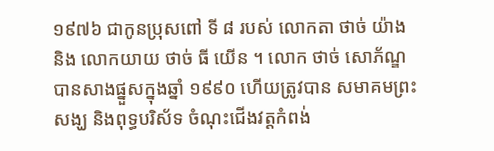១៩៧៦ ជាកូនប្រុសពៅ ទី ៨ របស់ លោកតា ថាច់ យ៉ាង និង លោកយាយ ថាច់ ធី យើន ។ លោក ថាច់ សោភ័ណ្ឌ បានសាងផ្នួសក្នុងឆ្នាំ ១៩៩០ ហើយត្រូវបាន សមាគមព្រះ សង្ឃ និងពុទ្ធបរិស័ទ ចំណុះជើងវត្តកំពង់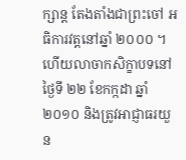ក្សាន្ត តែងតាំងជាព្រះចៅ អធិការវត្តនៅឆ្នាំ ២០០០ ។ ហើយលាចាកសិក្ខាបទនៅថ្ងៃទី ២២ ខែកក្កដា ឆ្នាំ២០១០ និងត្រូវអាជ្ញាធរយួន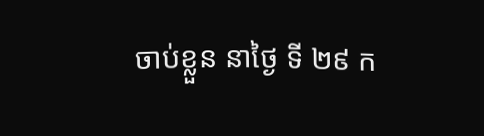ចាប់ខ្លួន នាថ្ងៃ ទី ២៩ ក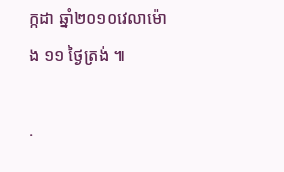ក្កដា ឆ្នាំ២០១០វេលាម៉ោង ១១ ថ្ងៃត្រង់ ៕

.